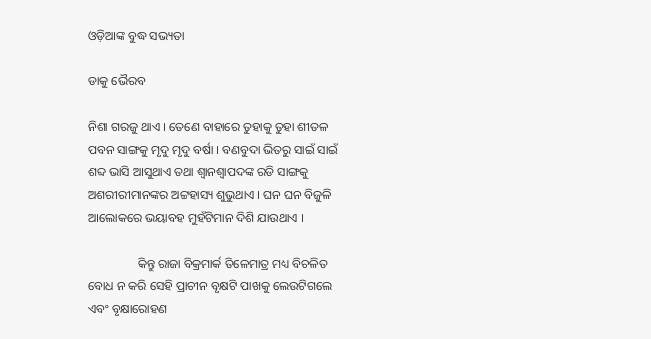ଓଡ଼ିଆଙ୍କ ବୁଦ୍ଧ ସଭ୍ୟତା

ଡାକୁ ଭୈରବ

ନିଶା ଗରଜୁ ଥାଏ । ତେଣେ ବାହାରେ ତୁହାକୁ ତୁହା ଶୀତଳ ପବନ ସାଙ୍ଗକୁ ମୃଦୁ ମୃଦୁ ବର୍ଷା । ବଣବୁଦା ଭିତରୁ ସାଇଁ ସାଇଁ ଶବ୍ଦ ଭାସି ଆସୁଥାଏ ତଥା ଶ୍ୱାନଶ୍ୱାପଦଙ୍କ ରଡି ସାଙ୍ଗକୁ ଅଶରୀରୀମାନଙ୍କର ଅଟ୍ଟହାସ୍ୟ ଶୁଭୁଥାଏ । ଘନ ଘନ ବିଜୁଳି ଆଲୋକରେ ଭୟାବହ ମୁହଁଟିମାନ ଦିଶି ଯାଉଥାଏ ।

                କିନ୍ତୁ ରାଜା ବିକ୍ରମାର୍କ ତିଳେମାତ୍ର ମଧ୍ୟ ବିଚଳିତ ବୋଧ ନ କରି ସେହି ପ୍ରାଚୀନ ବୃକ୍ଷଟି ପାଖକୁ ଲେଉଟିଗଲେ ଏବଂ ବୃକ୍ଷାରୋହଣ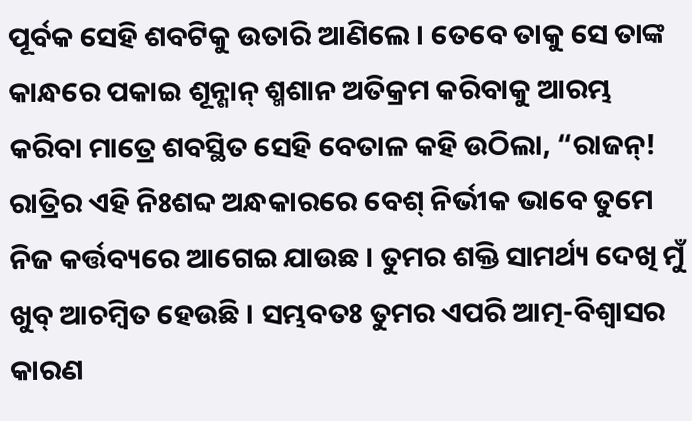ପୂର୍ବକ ସେହି ଶବଟିକୁ ଉତାରି ଆଣିଲେ । ତେବେ ତାକୁ ସେ ତାଙ୍କ କାନ୍ଧରେ ପକାଇ ଶୂନ୍ଶାନ୍ ଶ୍ମଶାନ ଅତିକ୍ରମ କରିବାକୁ ଆରମ୍ଭ କରିବା ମାତ୍ରେ ଶବସ୍ଥିତ ସେହି ବେତାଳ କହି ଉଠିଲା, “ରାଜନ୍! ରାତ୍ରିର ଏହି ନିଃଶବ୍ଦ ଅନ୍ଧକାରରେ ବେଶ୍ ନିର୍ଭୀକ ଭାବେ ତୁମେ ନିଜ କର୍ତ୍ତବ୍ୟରେ ଆଗେଇ ଯାଉଛ । ତୁମର ଶକ୍ତି ସାମର୍ଥ୍ୟ ଦେଖି ମୁଁ ଖୁବ୍ ଆଚମ୍ବିତ ହେଉଛି । ସମ୍ଭବତଃ ତୁମର ଏପରି ଆତ୍ମ-ବିଶ୍ୱାସର କାରଣ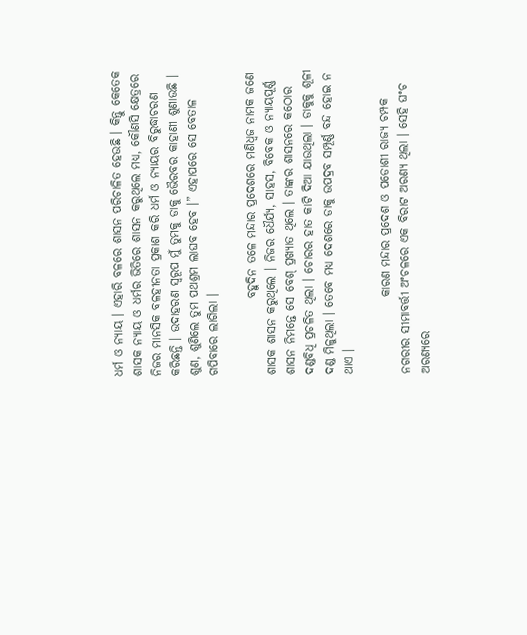ଧର୍ମ ଓ ନ୍ୟାୟ । ଏହାରି ବଳରେ ଶାସନ ପରିଚାଳିତ ହେଉଛି । କିନ୍ତୁ କେତେକ ଶାସକ ନ୍ୟାୟ ଓ ଧର୍ମର ଭିତିରେ ଶାସନ କରୁଥିଲେ ମଧ୍ୟ, କୌଣସି କ୍ଷେତ୍ରରେ ନିଜର ମାନସିକ ବଳହୀନତା ପ୍ରକାଶ କରି ଧର୍ମ ଓ ନ୍ୟାୟର ବିରୁଦ୍ଧାଚରଣ କରିଛନ୍ତି । ଉଦାହରଣ ସ୍ୱରୂପ ମୁଁ ତୁମକୁ ଡାକୁ ଭୈରବର କାହାଣୀ ଶୁଣାଉଛି । ଶୁଣ, ଶୁଣିଲେ ତୁମ ପଥଶ୍ରମ ଲାଘବ ହେବ ।” ଏହାପରେ ସେ ବେତାଳ ଗପିବାରେ ଲାଗିଲା ।

                ବହୁଦିନ ତଳେ ମନ୍ଦାର ପ୍ରଦେଶରେ ମଣିଧ୍ୱଜ ନାମକ ଜଣେ ଶାସକ ଶାସନ କରୁଥିଲେ । ନିଜର ଧୈର୍ଯ୍ୟ, ସାହସ, ବିବେକ ଓ ନ୍ୟାୟପୂର୍ଣ୍ଣ ଶାସନ ନିମନ୍ତେ ସେ ବେଶ୍ ପ୍ରଖ୍ୟାତ ଥିଲେ । ତାଙ୍କର ଶାସନରେ କଠୋର ଦଣ୍ଡବିଧି ପ୍ରଚଳିତ ଥିଲା । ଚୋରର ହାତ କାଟି ଦିଆ ଯାଉଥିଲା । ଡାକୁକୁ ଶୂଳୀ ଦଣ୍ଡ ମିଳୁଥିଲା । ତେବେ ମଧ୍ୟ ଦେଶରେ ଡାକୁ ଉପଦ୍ରବ ସମ୍ପୂର୍ଣ୍ଣ ବନ୍ଦ ହୋଇ ନ ଥାଏ ।

                କାରଣ ମନ୍ଦାର ପ୍ରଦେଶ ଓ ପଡୋଶୀ ରାଜ୍ୟ ଚମ୍ପକ ନଗରୀର ସୀମାବର୍ତ୍ତୀ ଅଂଚଳରେ ଏକ ବିରାଟ ଅରଣ୍ୟ ଥିଲା । ସେହି ଘଂଚ ଅରଣ୍ୟରେ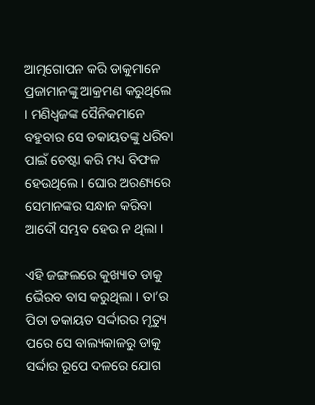ଆତ୍ମଗୋପନ କରି ଡାକୁମାନେ ପ୍ରଜାମାନଙ୍କୁ ଆକ୍ରମଣ କରୁଥିଲେ । ମଣିଧ୍ୱଜଙ୍କ ସୈନିକମାନେ ବହୁବାର ସେ ଡକାୟତଙ୍କୁ ଧରିବା ପାଇଁ ଚେଷ୍ଟା କରି ମଧ୍ୟ ବିଫଳ ହେଉଥିଲେ । ଘୋର ଅରଣ୍ୟରେ ସେମାନଙ୍କର ସନ୍ଧାନ କରିବା ଆଦୌ ସମ୍ଭବ ହେଉ ନ ଥିଲା ।

ଏହି ଜଙ୍ଗଲରେ କୁଖ୍ୟାତ ଡାକୁ ଭୈରବ ବାସ କରୁଥିଲା । ତା’ର ପିତା ଡକାୟତ ସର୍ଦ୍ଦାରର ମୃତ୍ୟୁ ପରେ ସେ ବାଲ୍ୟକାଳରୁ ଡାକୁ ସର୍ଦ୍ଦାର ରୂପେ ଦଳରେ ଯୋଗ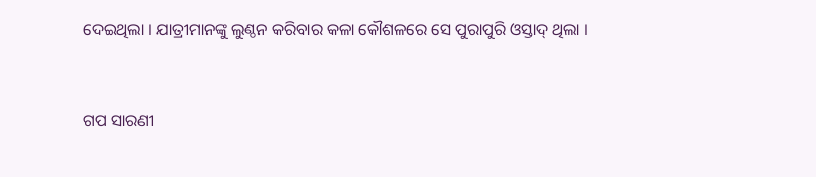ଦେଇଥିଲା । ଯାତ୍ରୀମାନଙ୍କୁ ଲୁଣ୍ଠନ କରିବାର କଳା କୌଶଳରେ ସେ ପୁରାପୁରି ଓସ୍ତାଦ୍ ଥିଲା ।


ଗପ ସାରଣୀ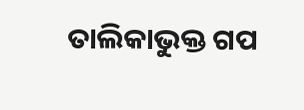ତାଲିକାଭୁକ୍ତ ଗପ